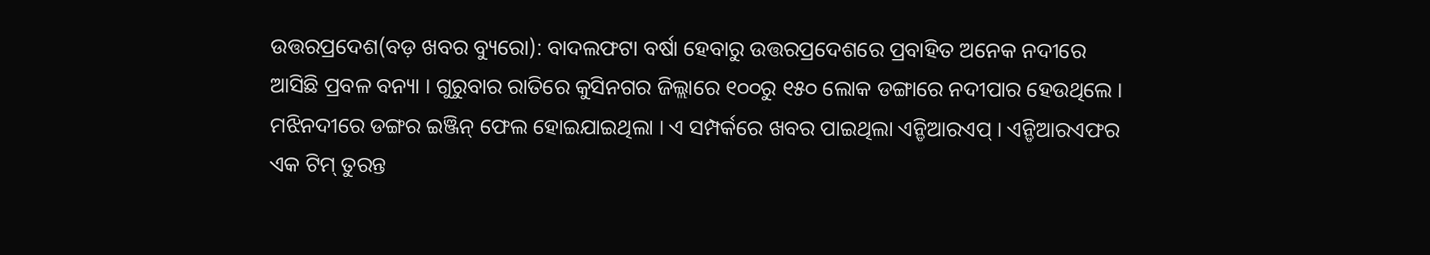ଉତ୍ତରପ୍ରଦେଶ(ବଡ଼ ଖବର ବ୍ୟୁରୋ): ବାଦଲଫଟା ବର୍ଷା ହେବାରୁ ଉତ୍ତରପ୍ରଦେଶରେ ପ୍ରବାହିତ ଅନେକ ନଦୀରେ ଆସିଛି ପ୍ରବଳ ବନ୍ୟା । ଗୁରୁବାର ରାତିରେ କୁସିନଗର ଜିଲ୍ଲାରେ ୧୦୦ରୁ ୧୫୦ ଲୋକ ଡଙ୍ଗାରେ ନଦୀପାର ହେଉଥିଲେ । ମଝିନଦୀରେ ଡଙ୍ଗର ଇଞ୍ଜିନ୍ ଫେଲ ହୋଇଯାଇଥିଲା । ଏ ସମ୍ପର୍କରେ ଖବର ପାଇଥିଲା ଏନ୍ଡିଆରଏପ୍ । ଏନ୍ଡିଆରଏଫର ଏକ ଟିମ୍ ତୁରନ୍ତ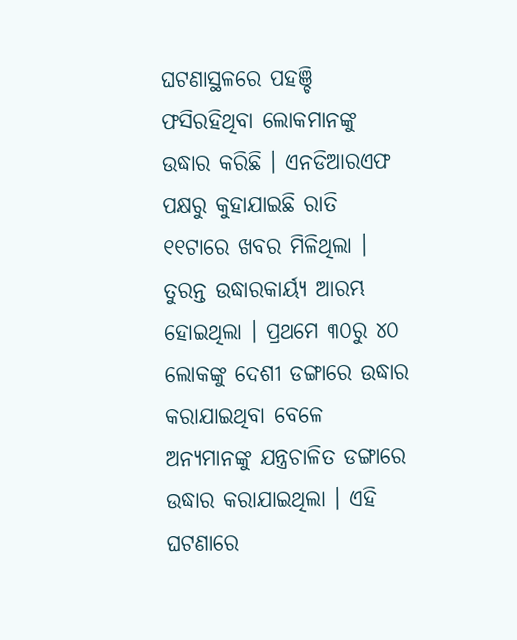ଘଟଣାସ୍ଥଳରେ ପହଞ୍ଚି ଫସିରହିଥିବା ଲୋକମାନଙ୍କୁ ଉଦ୍ଧାର କରିଛି । ଏନଡିଆରଏଫ ପକ୍ଷରୁ କୁହାଯାଇଛି ରାତି ୧୧ଟାରେ ଖବର ମିଳିଥିଲା ।
ତୁରନ୍ତ ଉଦ୍ଧାରକାର୍ୟ୍ୟ ଆରମ୍ଭ ହୋଇଥିଲା । ପ୍ରଥମେ ୩୦ରୁ ୪୦ ଲୋକଙ୍କୁ ଦେଶୀ ଡଙ୍ଗାରେ ଉଦ୍ଧାର କରାଯାଇଥିବା ବେଳେ ଅନ୍ୟମାନଙ୍କୁ ଯନ୍ତ୍ରଚାଳିତ ଡଙ୍ଗାରେ ଉଦ୍ଧାର କରାଯାଇଥିଲା । ଏହି ଘଟଣାରେ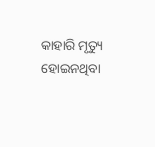କାହାରି ମୃତ୍ୟୁ ହୋଇନଥିବା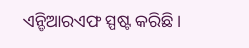ଏନ୍ଡିଆରଏଫ ସ୍ପଷ୍ଟ କରିଛି ।